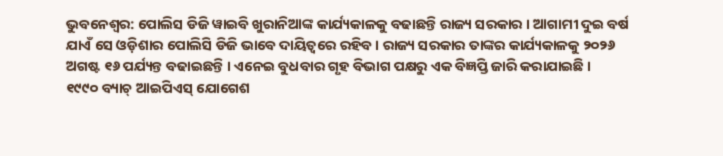ଭୁବନେଶ୍ୱର: ପୋଲିସ ଡିଜି ୱାଇବି ଖୁରାନିଆଙ୍କ କାର୍ଯ୍ୟକାଳକୁ ବଢାଛନ୍ତି ରାଜ୍ୟ ସରକାର । ଆଗାମୀ ଦୁଇ ବର୍ଷ ଯାଏଁ ସେ ଓଡ଼ିଶାର ପୋଲିସି ଡିଜି ଭାବେ ଦାୟିତ୍ୱରେ ରହିବ । ରାଜ୍ୟ ସରକାର ତାଙ୍କର କାର୍ଯ୍ୟକାଳକୁ ୨୦୨୬ ଅଗଷ୍ଟ ୧୬ ପର୍ଯ୍ୟନ୍ତ ବଢାଇଛନ୍ତି । ଏନେଇ ବୁଧବାର ଗୃହ ବିଭାଗ ପକ୍ଷରୁ ଏକ ବିଜ୍ଞପ୍ତି ଜାରି କରାଯାଇଛି ।
୧୯୯୦ ବ୍ୟାଚ୍ ଆଇପିଏସ୍ ଯୋଗେଶ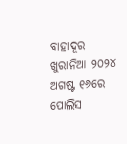ବାହାଦୂର ଖୁରାନିଆ ୨୦୨୪ ଅଗଷ୍ଟ ୧୬ରେ ପୋଲିସ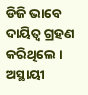ଡିଜି ଭାବେ ଦାୟିତ୍ୱ ଗ୍ରହଣ କରିଥିଲେ । ଅସ୍ଥାୟୀ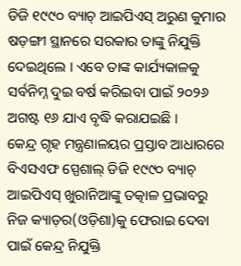ଡିଜି ୧୯୯୦ ବ୍ୟାଚ୍ ଆଇପିଏସ୍ ଅରୁଣ କୁମାର ଷଡ଼ଙ୍ଗୀ ସ୍ଥାନରେ ସରକାର ତାଙ୍କୁ ନିଯୁକ୍ତି ଦେଇଥିଲେ । ଏବେ ତାଙ୍କ କାର୍ଯ୍ୟକାଳକୁ ସର୍ବନିମ୍ନ ଦୁଇ ବର୍ଷ କରିଇବା ପାଇଁ ୨୦୨୬ ଅଗଷ୍ଟ ୧୬ ଯାଏ ବୃଦ୍ଧି କରାଯଇଛି ।
କେନ୍ଦ୍ର ଗୃହ ମନ୍ତ୍ରଣାଳୟର ପ୍ରସ୍ତାବ ଆଧାରରେ ବିଏସଏଫ ସ୍ପେଶାଲ୍ ଡିଜି ୧୯୯୦ ବ୍ୟାଚ୍ ଆଇପିଏସ୍ ଖୁରାନିଆଙ୍କୁ ତତ୍କାଳ ପ୍ରଭାବରୁ ନିଜ କ୍ୟାଡ଼ର(ଓଡ଼ିଶା)କୁ ଫେରାଇ ଦେବା ପାଇଁ କେନ୍ଦ୍ର ନିଯୁକ୍ତି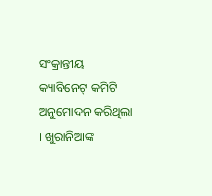ସଂକ୍ରାନ୍ତୀୟ କ୍ୟାବିନେଟ୍ କମିଟି ଅନୁମୋଦନ କରିଥିଲା । ଖୁରାନିଆଙ୍କ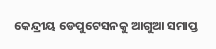କେନ୍ଦ୍ରୀୟ ଡେପୁଟେସନକୁ ଆଗୁଆ ସମାପ୍ତ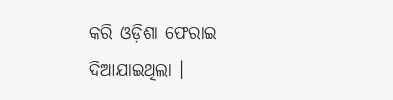କରି ଓଡ଼ିଶା ଫେରାଇ ଦିଆଯାଇଥିଲା ।